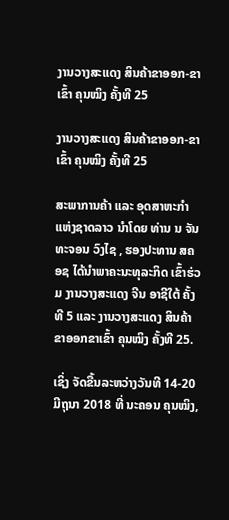ງານວາງສະແດງ ສິນຄ້າຂາອອກ-ຂາເຂົ້າ ຄຸນໝິງ ຄັ້ງທີ 25

ງານວາງສະແດງ ສິນຄ້າຂາອອກ-ຂາເຂົ້າ ຄຸນໝິງ ຄັ້ງທີ 25

ສະພາການຄ້າ ແລະ ອຸດສາຫະກຳ ແຫ່ງຊາດລາວ ນຳໂດຍ ທ່ານ ນ ຈັນທະຈອນ ວົງໄຊ , ຮອງປະທານ ສຄອຊ ໄດ້ນໍາພາຄະນະທຸລະກິດ ເຂົ້າຮ່ວມ ງານວາງສະແດງ ຈີນ ອາຊີໃຕ້ ຄັ້ງທີ 5 ແລະ ງານວາງສະແດງ ສິນຄ້າຂາອອກຂາເຂົ້າ ຄຸນໝິງ ຄັ້ງທີ 25.

ເຊິ່ງ ຈັດຂື້ນລະຫວ່າງວັນທີ 14-20 ມີຖຸນາ 2018 ທີ່ ນະຄອນ ຄຸນໝິງ,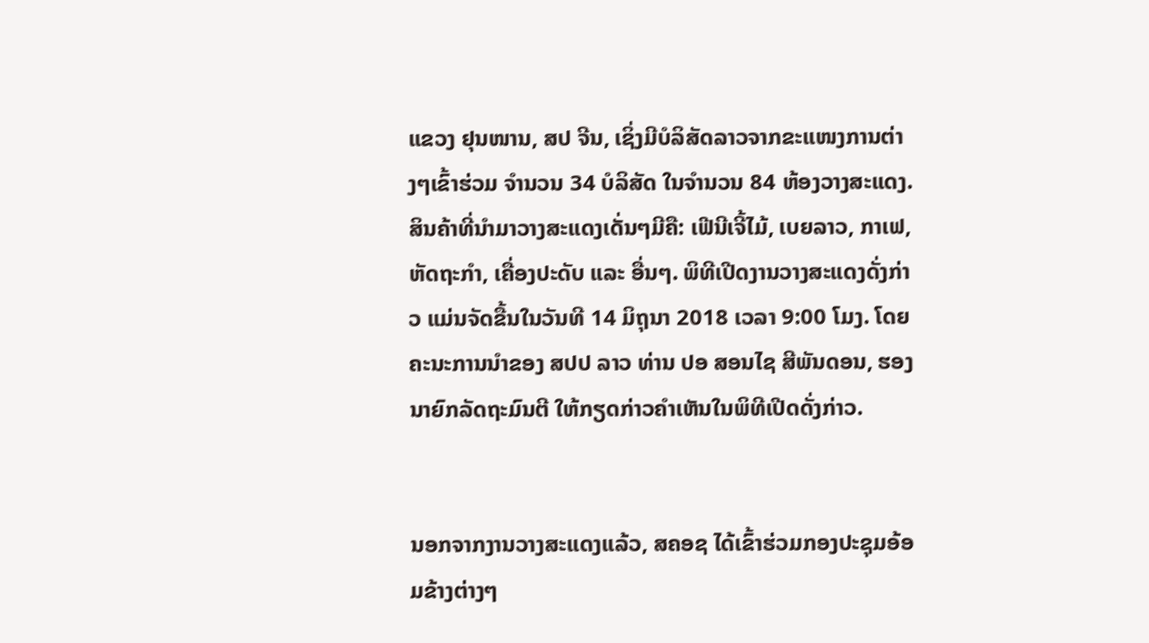ແຂວງ ຢຸນໜານ, ສປ ຈີນ, ເຊິ່ງມີບໍລິສັດລາວຈາກຂະແໜງການຕ່າງໆເຂົ້າຮ່ວມ ຈຳນວນ 34 ບໍລິສັດ ໃນຈຳນວນ 84 ຫ້ອງວາງສະແດງ. ສິນຄ້າທີ່ນໍາມາວາງສະແດງເດັ່ນໆມີຄື: ເຟີນີເຈີ້ໄມ້, ເບຍລາວ, ກາເຟ, ຫັດຖະກຳ, ເຄື່ອງປະດັບ ແລະ ອື່ນໆ. ພິທີເປີດງານວາງສະແດງດັ່ງກ່າວ ແມ່ນຈັດຂື້ນໃນວັນທີ 14 ມິຖຸນາ 2018 ເວລາ 9:00 ໂມງ. ໂດຍຄະນະການນຳຂອງ ສປປ ລາວ ທ່ານ ປອ ສອນໄຊ ສີພັນດອນ, ຮອງນາຍົກລັດຖະມົນຕີ ໃຫ້ກຽດກ່າວຄໍາເຫັນໃນພິທີເປີດດັ່ງກ່າວ.


ນອກຈາກງານວາງສະແດງແລ້ວ, ສຄອຊ ໄດ້ເຂົ້າຮ່ວມກອງປະຊຸມອ້ອມຂ້າງຕ່າງໆ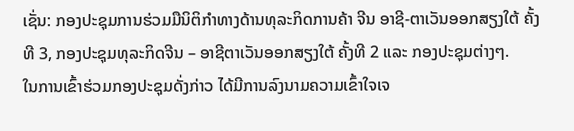ເຊັ່ນ: ກອງປະຊຸມການຮ່ວມມືນິຕິກຳທາງດ້ານທຸລະກິດການຄ້າ ຈີນ ອາຊີ-ຕາເວັນອອກສຽງໃຕ້ ຄັ້ງທີ 3, ກອງປະຊຸມທຸລະກິດຈີນ – ອາຊີຕາເວັນອອກສຽງໃຕ້ ຄັ້ງທີ 2 ແລະ ກອງປະຊຸມຕ່າງໆ.
ໃນການເຂົ້າຮ່ວມກອງປະຊຸມດັ່ງກ່າວ ໄດ້ມີການລົງນາມຄວາມເຂົ້າໃຈເຈ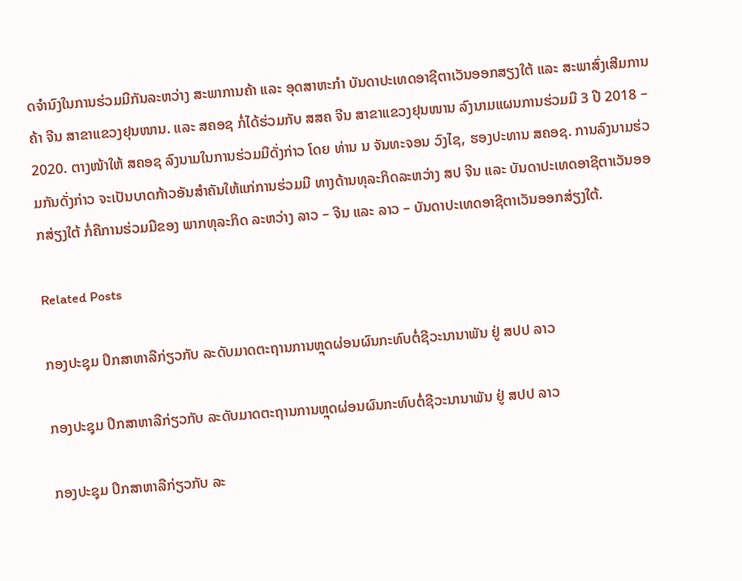ດຈຳນົງໃນການຮ່ວມມືກັນລະຫວ່າງ ສະພາການຄ້າ ແລະ ອຸດສາຫະກຳ ບັນດາປະເທດອາຊີຕາເວັນອອກສຽງໃຕ້ ແລະ ສະພາສົ່ງເສີມການຄ້າ ຈີນ ສາຂາແຂວງຢຸນໜານ. ແລະ ສຄອຊ ກໍ່ໄດ້ຮ່ວມກັບ ສສຄ ຈີນ ສາຂາແຂວງຢຸນໜານ ລົງນາມແຜນການຮ່ວມມື 3 ປີ 2018 – 2020. ຕາງໜ້າໃຫ້ ສຄອຊ ລົງນາມໃນການຮ່ວມມືດັ່ງກ່າວ ໂດຍ ທ່ານ ນ ຈັນທະຈອນ ວົງໄຊ, ຮອງປະທານ ສຄອຊ. ການລົງນາມຮ່ວມກັນດັ່ງກ່າວ ຈະເປັນບາດກ້າວອັນສຳຄັນໃຫ້ແກ່ການຮ່ວມມື ທາງດ້ານທຸລະກິດລະຫວ່າງ ສປ ຈີນ ແລະ ບັນດາປະເທດອາຊີຕາເວັນອອກສ່ຽງໃຕ້ ກໍ່ຄືການຮ່ວມມືຂອງ ພາກທຸລະກິດ ລະຫວ່າງ ລາວ – ຈີນ ແລະ ລາວ – ບັນດາປະເທດອາຊີຕາເວັນອອກສ່ຽງໃຕ້.

Related Posts

ກອງປະຊຸມ ປຶກສາຫາລືກ່ຽວກັບ ລະດັບມາດຕະຖານການຫຼຸດຜ່ອນຜົນກະທົບຕໍ່ຊີວະນານາພັນ ຢູ່ ສປປ ລາວ

ກອງປະຊຸມ ປຶກສາຫາລືກ່ຽວກັບ ລະດັບມາດຕະຖານການຫຼຸດຜ່ອນຜົນກະທົບຕໍ່ຊີວະນານາພັນ ຢູ່ ສປປ ລາວ

ກອງປະຊຸມ ປຶກສາຫາລືກ່ຽວກັບ ລະ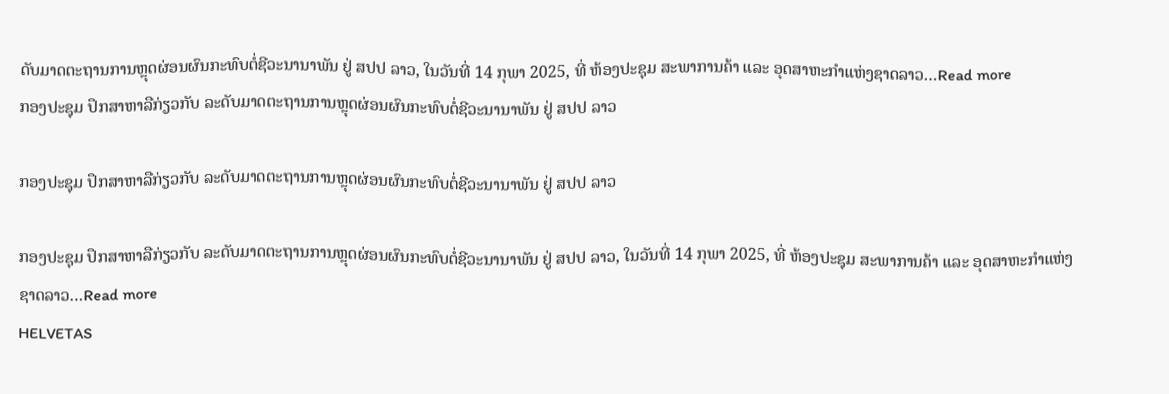ດັບມາດຕະຖານການຫຼຸດຜ່ອນຜົນກະທົບຕໍ່ຊີວະນານາພັນ ຢູ່ ສປປ ລາວ, ໃນວັນທີ່ 14 ກຸພາ 2025, ທີ່ ຫ້ອງປະຊຸມ ສະພາການຄ້າ ແລະ ອຸດສາຫະກຳແຫ່ງຊາດລາວ…Read more
ກອງປະຊຸມ ປຶກສາຫາລືກ່ຽວກັບ ລະດັບມາດຕະຖານການຫຼຸດຜ່ອນຜົນກະທົບຕໍ່ຊີວະນານາພັນ ຢູ່ ສປປ ລາວ

ກອງປະຊຸມ ປຶກສາຫາລືກ່ຽວກັບ ລະດັບມາດຕະຖານການຫຼຸດຜ່ອນຜົນກະທົບຕໍ່ຊີວະນານາພັນ ຢູ່ ສປປ ລາວ

ກອງປະຊຸມ ປຶກສາຫາລືກ່ຽວກັບ ລະດັບມາດຕະຖານການຫຼຸດຜ່ອນຜົນກະທົບຕໍ່ຊີວະນານາພັນ ຢູ່ ສປປ ລາວ, ໃນວັນທີ່ 14 ກຸພາ 2025, ທີ່ ຫ້ອງປະຊຸມ ສະພາການຄ້າ ແລະ ອຸດສາຫະກຳແຫ່ງຊາດລາວ…Read more
HELVETAS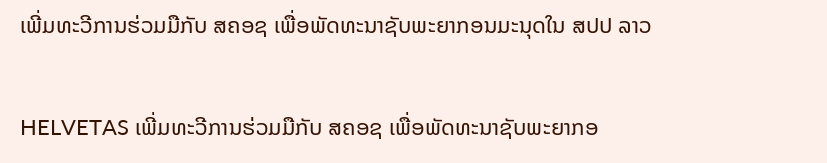ເພີ່ມທະວີການຮ່ວມມືກັບ ສຄອຊ ເພື່ອພັດທະນາຊັບພະຍາກອນມະນຸດໃນ ສປປ ລາວ

HELVETAS ເພີ່ມທະວີການຮ່ວມມືກັບ ສຄອຊ ເພື່ອພັດທະນາຊັບພະຍາກອ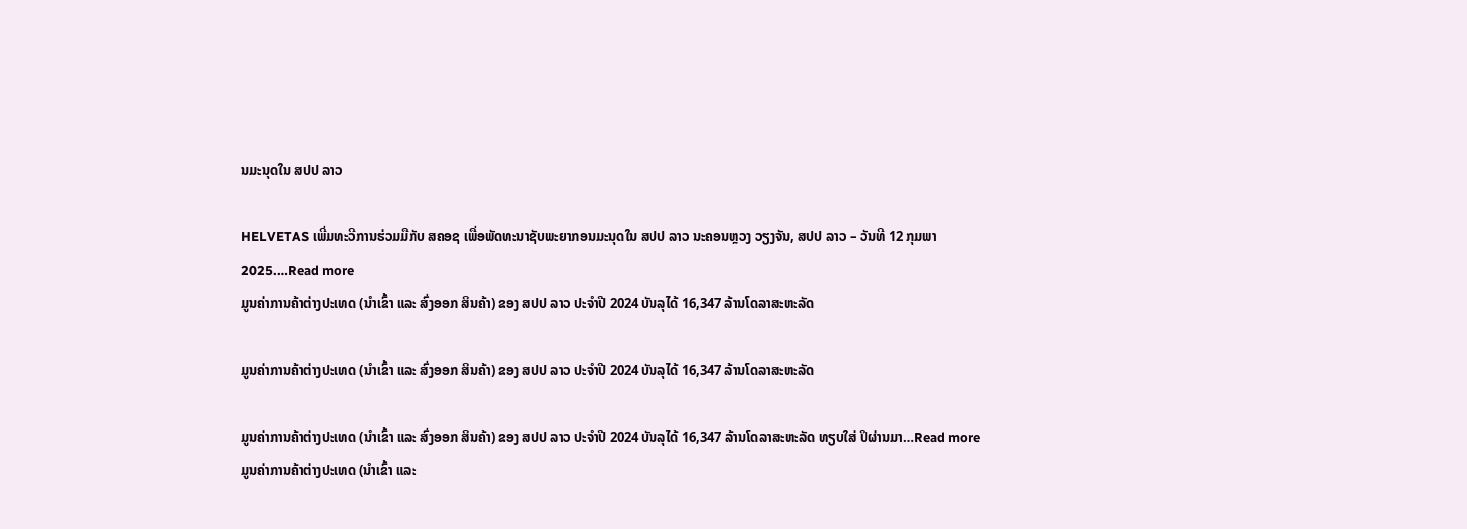ນມະນຸດໃນ ສປປ ລາວ

HELVETAS ເພີ່ມທະວີການຮ່ວມມືກັບ ສຄອຊ ເພື່ອພັດທະນາຊັບພະຍາກອນມະນຸດໃນ ສປປ ລາວ ນະຄອນຫຼວງ ວຽງຈັນ, ສປປ ລາວ – ວັນທີ 12 ກຸມພາ 2025.…Read more
ມູນຄ່າການຄ້າຕ່າງປະເທດ (ນໍາເຂົ້າ ແລະ ສົ່ງອອກ ສິນຄ້າ) ຂອງ ສປປ ລາວ ປະຈໍາປີ 2024 ບັນລຸໄດ້ 16,347 ລ້ານໂດລາສະຫະລັດ

ມູນຄ່າການຄ້າຕ່າງປະເທດ (ນໍາເຂົ້າ ແລະ ສົ່ງອອກ ສິນຄ້າ) ຂອງ ສປປ ລາວ ປະຈໍາປີ 2024 ບັນລຸໄດ້ 16,347 ລ້ານໂດລາສະຫະລັດ

ມູນຄ່າການຄ້າຕ່າງປະເທດ (ນໍາເຂົ້າ ແລະ ສົ່ງອອກ ສິນຄ້າ) ຂອງ ສປປ ລາວ ປະຈໍາປີ 2024 ບັນລຸໄດ້ 16,347 ລ້ານໂດລາສະຫະລັດ ທຽບໃສ່ ປິຜ່ານມາ…Read more
ມູນຄ່າການຄ້າຕ່າງປະເທດ (ນໍາເຂົ້າ ແລະ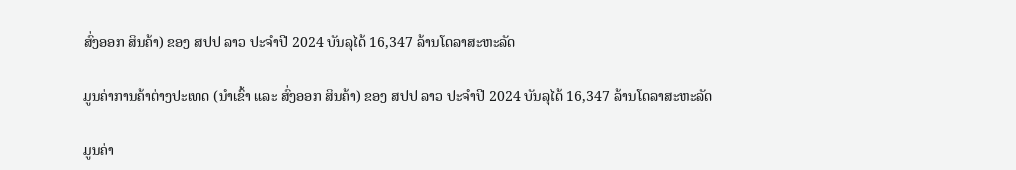ສົ່ງອອກ ສິນຄ້າ) ຂອງ ສປປ ລາວ ປະຈໍາປີ 2024 ບັນລຸໄດ້ 16,347 ລ້ານໂດລາສະຫະລັດ

ມູນຄ່າການຄ້າຕ່າງປະເທດ (ນໍາເຂົ້າ ແລະ ສົ່ງອອກ ສິນຄ້າ) ຂອງ ສປປ ລາວ ປະຈໍາປີ 2024 ບັນລຸໄດ້ 16,347 ລ້ານໂດລາສະຫະລັດ

ມູນຄ່າ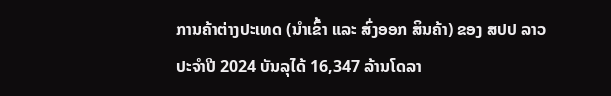ການຄ້າຕ່າງປະເທດ (ນໍາເຂົ້າ ແລະ ສົ່ງອອກ ສິນຄ້າ) ຂອງ ສປປ ລາວ ປະຈໍາປີ 2024 ບັນລຸໄດ້ 16,347 ລ້ານໂດລາ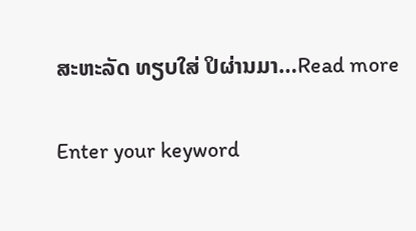ສະຫະລັດ ທຽບໃສ່ ປິຜ່ານມາ…Read more

Enter your keyword